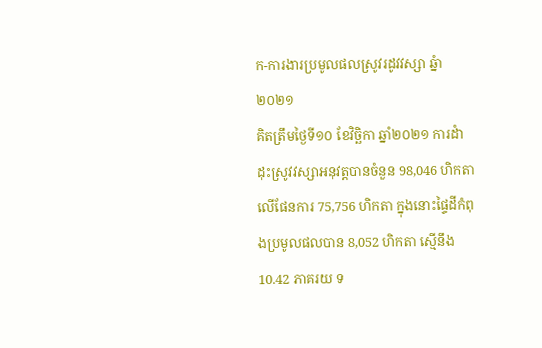ក-ការងារប្រមូលផលស្រូវរដូវវស្សា ឆ្នំា២០២១
គិតត្រឹមថ្ងៃទី១០ ខែវិច្ឆិកា ឆ្នាំ២០២១ ការដំាដុះស្រូវវស្សាអនុវត្តបានចំនួន 98,046 ហិកតា លើផែនការ 75,756 ហិកតា ក្នុងនោះផ្ទៃដីកំពុងប្រមូលផលបាន 8,052 ហិកតា ស្មើនឹង 10.42 ភាគរយ ទ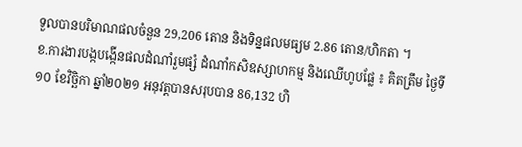ទួលបានបរិមាណផលចំនួន 29,206 តោន និងទិន្នផលមធ្យម 2.86 តោន/ហិកតា ។
ខ.ការងារបង្កបង្កើនផលដំណាំរួមផ្សំ ដំណាំកសិឧស្សាហកម្ម និងឈើហូបផ្លែ ៖ គិតត្រឹម ថ្ងៃទី១០ ខែវិច្ឆិកា ឆ្នាំ២០២១ អនុវត្តបានសរុបបាន 86,132 ហិ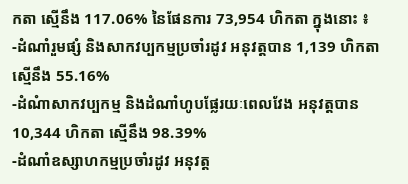កតា ស្មើនឹង 117.06% នៃផែនការ 73,954 ហិកតា ក្នុងនោះ ៖
-ដំណាំរួមផ្សំ និងសាកវប្បកម្មប្រចាំរដូវ អនុវត្តបាន 1,139 ហិកតា ស្មើនឹង 55.16%
-ដំណំាសាកវប្បកម្ម និងដំណាំហូបផ្លែរយៈពេលវែង អនុវត្តបាន 10,344 ហិកតា ស្មើនឹង 98.39%
-ដំណាំឧស្សាហកម្មប្រចាំរដូវ អនុវត្ត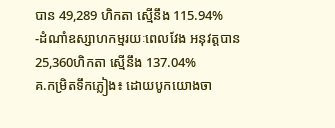បាន 49,289 ហិកតា ស្មើនឹង 115.94%
-ដំណាំឧស្សាហកម្មរយៈពេលវែង អនុវត្តបាន 25,360ហិកតា ស្មើនឹង 137.04%
គ.កម្រិតទឹកភ្លៀង៖ ដោយបូកយោងចា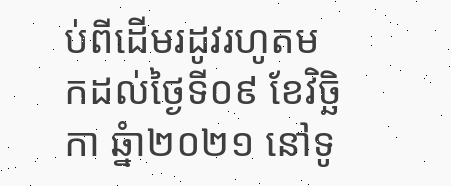ប់ពីដើមរដូវរហូតមកដល់ថ្ងៃទី០៩ ខែវិច្ឆិកា ឆ្នំា២០២១ នៅទូ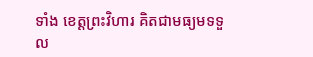ទាំង ខេត្តព្រះវិហារ គិតជាមធ្យមទទួល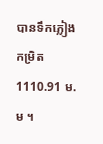បានទឹកភ្លៀងកម្រិត 1110.91 ម.ម ។